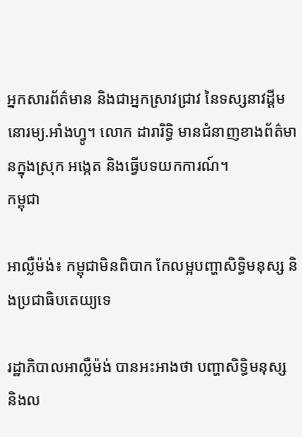អ្នកសារព័ត៌មាន និងជាអ្នកស្រាវជ្រាវ នៃទស្សនាវដ្ដីមនោរម្យ.អាំងហ្វូ។ លោក ដារារិទ្ធិ មានជំនាញខាងព័ត៌មានក្នុងស្រុក អង្កេត និងធ្វើបទយកការណ៍។
កម្ពុជា

អាល្លឺម៉ង់៖ កម្ពុជាមិនពិបាក កែលម្អបញ្ហាសិទ្ធិមនុស្ស និងប្រជាធិបតេយ្យទេ

រដ្ឋាភិបាលអាល្លឺម៉ង់ បានអះអាងថា បញ្ហាសិទ្ធិមនុស្ស និងល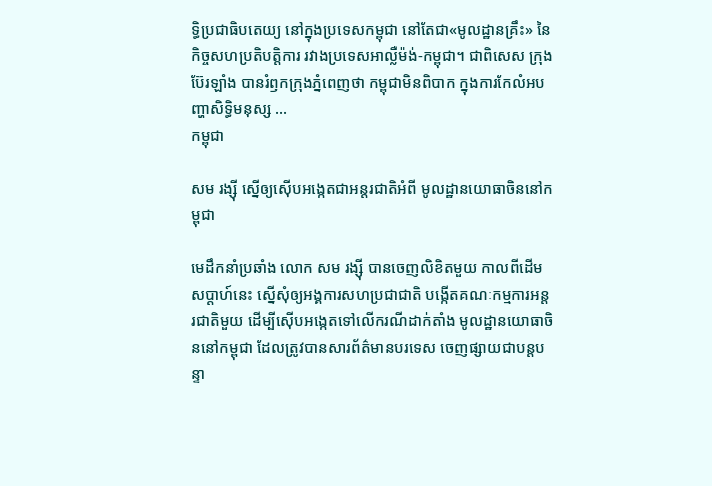ទ្ធិប្រជាធិបតេយ្យ នៅក្នុងប្រទេសកម្ពុជា នៅតែជា«មូលដ្ឋានគ្រឹះ» នៃកិច្ចសហប្រតិបត្តិការ រវាងប្រទេសអាល្លឺម៉ង់-កម្ពុជា។ ជាពិសេស ក្រុងប៊ែរឡាំង បានរំឭកក្រុងភ្នំពេញថា កម្ពុជាមិនពិបាក ក្នុងការកែលំអបញ្ហាសិទ្ធិមនុស្ស ...
កម្ពុជា

សម រង្ស៊ី ស្នើឲ្យស៊ើបអង្កេតជាអន្តរជាតិអំពី មូលដ្ឋានយោធាចិននៅកម្ពុជា

មេដឹកនាំប្រឆាំង លោក សម រង្ស៊ី បានចេញលិខិតមួយ កាលពីដើមសប្ដាហ៍នេះ ស្នើសុំឲ្យអង្គការសហប្រជាជាតិ បង្កើតគណៈកម្មការអន្តរជាតិមួយ ដើម្បីស៊ើបអង្កេតទៅលើករណីដាក់តាំង មូលដ្ឋានយោធាចិននៅកម្ពុជា ដែលត្រូវបានសារព័ត៌មានបរទេស ចេញផ្សាយជាបន្តបន្ទា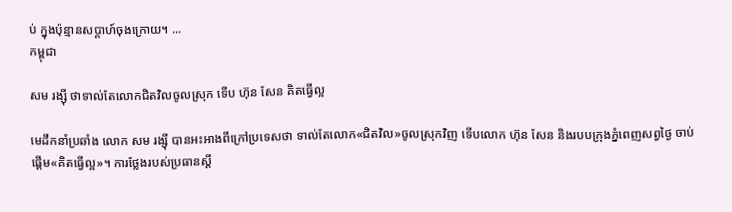ប់ ក្នុងប៉ុន្មានសប្ដាហ៍ចុងក្រោយ។ ...
កម្ពុជា

សម រង្ស៊ី ថាទាល់តែលោកជិតវិលចូលស្រុក ទើប ហ៊ុន សែន គិតធ្វើល្អ

មេដឹកនាំប្រឆាំង លោក សម រង្ស៊ី បានអះអាងពីក្រៅប្រទេសថា ទាល់តែលោក«ជិតវិល»ចូលស្រុកវិញ ទើបលោក ហ៊ុន សែន និងរបបក្រុងភ្នំពេញសព្វថ្ងៃ ចាប់ផ្ដើម«គិតធ្វើល្អ»។ ការថ្លែងរបស់ប្រធានស្ដី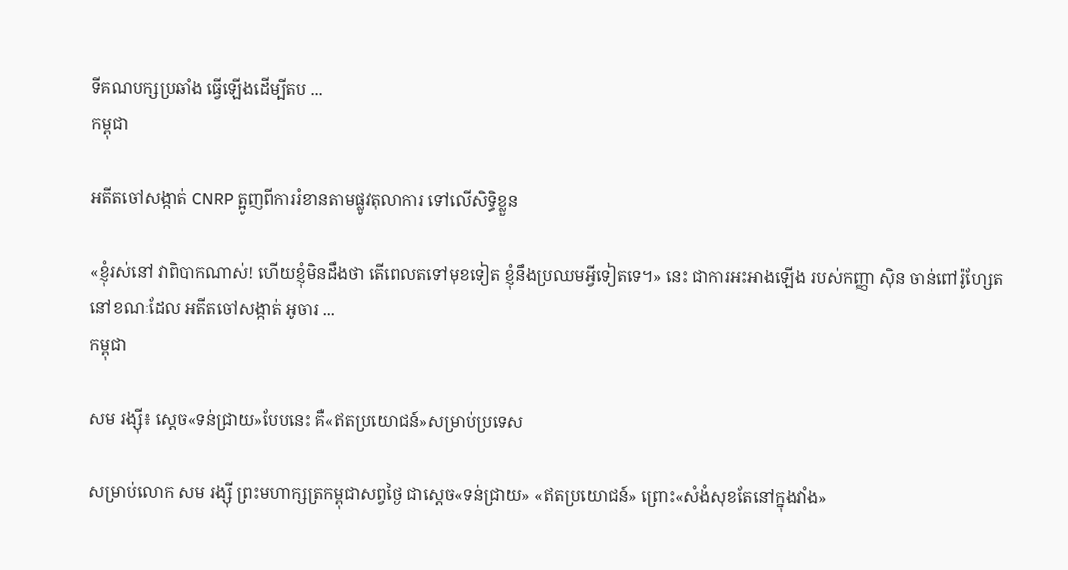ទីគណបក្សប្រឆាំង ធ្វើឡើងដើម្បីតប ...
កម្ពុជា

អតីតចៅសង្កាត់ CNRP ត្អូញពីការរំខានតាមផ្លូវតុលាការ ទៅលើសិទ្ធិខ្លួន

«ខ្ញុំរស់នៅ វាពិបាកណាស់! ហើយខ្ញុំមិនដឹងថា តើពេលតទៅមុខទៀត ខ្ញុំនឹងប្រឈមអ្វីទៀតទេ។» នេះ ជាការអះអាងឡើង របស់កញ្ញា ស៊ិន ចាន់ពៅរ៉ូហ្សែត នៅខណៈដែល អតីតចៅសង្កាត់ អូចារ ...
កម្ពុជា

សម រង្ស៊ី៖ ស្ដេច«ទន់ជ្រាយ»បែបនេះ គឺ«ឥតប្រយោជន៍»សម្រាប់ប្រទេស

សម្រាប់លោក សម រង្ស៊ី ព្រះមហាក្សត្រកម្ពុជាសព្វថ្ងៃ ជាស្ដេច«ទន់ជ្រាយ» «ឥតប្រយោជន៍» ព្រោះ«សំងំសុខតែនៅក្នុងវាំង»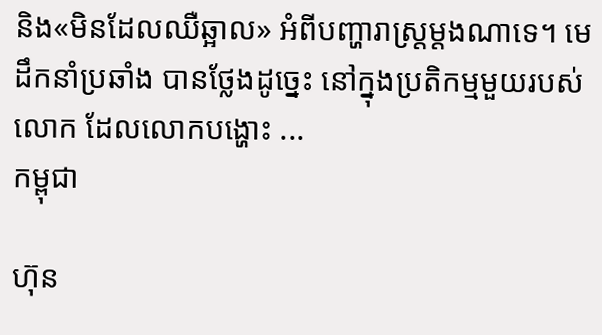និង«មិនដែលឈឺឆ្អាល» អំពីបញ្ហារាស្ត្រម្ដងណាទេ។ មេដឹកនាំប្រឆាំង បានថ្លែងដូច្នេះ នៅក្នុងប្រតិកម្មមួយរបស់លោក ដែលលោកបង្ហោះ ...
កម្ពុជា

ហ៊ុន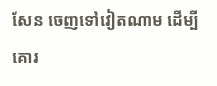សែន ចេញទៅវៀតណាម ដើម្បីគោរ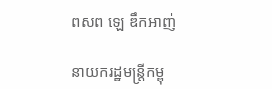ពសព ឡេ ឌឹកអាញ់

នាយករដ្ឋមន្ត្រីកម្ពុ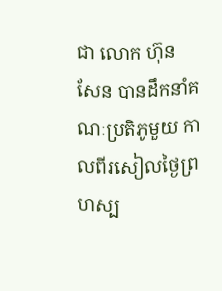ជា លោក ហ៊ុន សែន បានដឹកនាំគណៈប្រតិភូមួយ កាលពីរសៀលថ្ងៃព្រហស្ប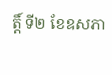ត្តិ៍ ទី២ ខែឧសភា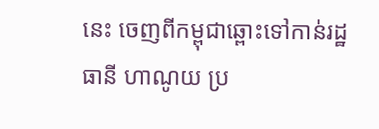នេះ ចេញពីកម្ពុជាឆ្ពោះទៅកាន់រដ្ឋធានី ហាណូយ ប្រ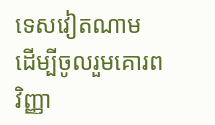ទេសវៀតណាម ដើម្បីចូលរួមគោរពវិញ្ញា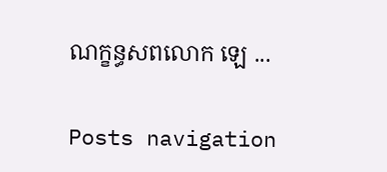ណក្ខន្ធសពលោក ឡេ ...

Posts navigation